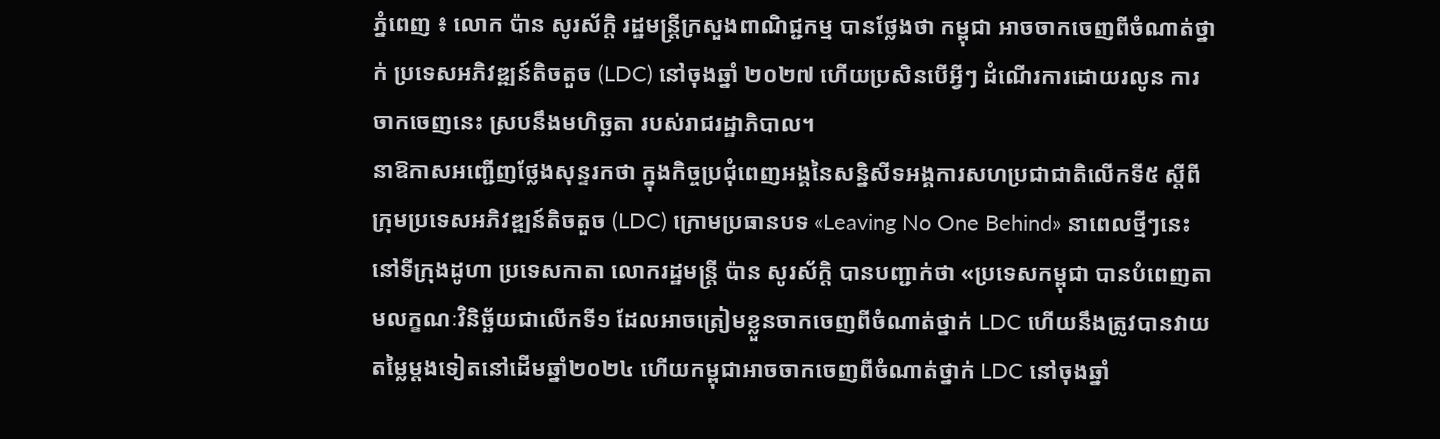ភ្នំពេញ ៖ លោក ប៉ាន សូរស័ក្តិ រដ្ឋមន្រ្តីក្រសួងពាណិជ្ជកម្ម បានថ្លែងថា កម្ពុជា អាចចាកចេញពីចំណាត់ថ្នាក់ ប្រទេសអភិវឌ្ឍន៍តិចតួច (LDC) នៅចុងឆ្នាំ ២០២៧ ហើយប្រសិនបើអ្វីៗ ដំណើរការដោយរលូន ការចាកចេញនេះ ស្របនឹងមហិច្ឆតា របស់រាជរដ្ឋាភិបាល។
នាឱកាសអញ្ជើញថ្លែងសុន្ទរកថា ក្នុងកិច្ចប្រជុំពេញអង្គនៃសន្និសីទអង្គការសហប្រជាជាតិលើកទី៥ ស្ដីពីក្រុមប្រទេសអភិវឌ្ឍន៍តិចតួច (LDC) ក្រោមប្រធានបទ «Leaving No One Behind» នាពេលថ្មីៗនេះ នៅទីក្រុងដូហា ប្រទេសកាតា លោករដ្ឋមន្ដ្រី ប៉ាន សូរស័ក្តិ បានបញ្ជាក់ថា «ប្រទេសកម្ពុជា បានបំពេញតាមលក្ខណៈវិនិច្ឆ័យជាលើកទី១ ដែលអាចត្រៀមខ្លួនចាកចេញពីចំណាត់ថ្នាក់ LDC ហើយនឹងត្រូវបានវាយតម្លៃម្តងទៀតនៅដើមឆ្នាំ២០២៤ ហើយកម្ពុជាអាចចាកចេញពីចំណាត់ថ្នាក់ LDC នៅចុងឆ្នាំ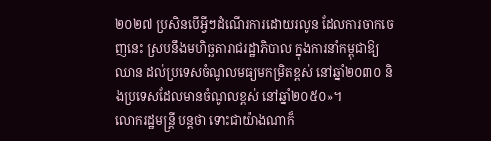២០២៧ ប្រសិនបើអ្វីៗដំណើរការដោយរលូន ដែលការចាកចេញនេះ ស្របនឹងមហិច្ឆតារាជរដ្ឋាភិបាល ក្នុងការនាំកម្ពុជាឱ្យឈាន ដល់ប្រទេសចំណូលមធ្យមកម្រិតខ្ពស់ នៅឆ្នាំ២០៣០ និងប្រទេសដែលមានចំណូលខ្ពស់ នៅឆ្នាំ២០៥០»។
លោករដ្ឋមន្ដ្រី បន្ដថា ទោះជាយ៉ាងណាក៏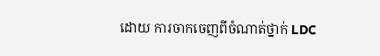ដោយ ការចាកចេញពីចំណាត់ថ្នាក់ LDC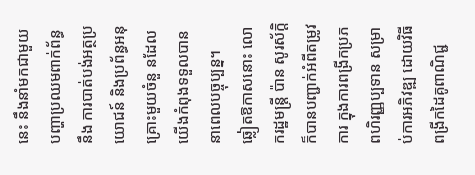នេះ នឹងនាំមកជាមួយបញ្ហាប្រឈមពាក់ព័ន្ធនឹង ការបាត់បង់អត្ថប្រយោជន៍ និងប្រព័ន្ធអនុគ្រោះមួយចំនួ នដែលយើងកំពុងទទួលបាននាពេលបច្ចុប្បន្ន។
ឆ្លៀតឱកាសនោះ លោករដ្ឋមន្ដ្រី ប៉ាន សូរស័ក្តិ ក៏បានបញ្ជាក់អំពីតម្រូវការ ក្នុងការពង្រីកប្រភពហិរញ្ញប្បទាន សម្រាប់ការអភិវឌ្ឍ ដោយវិធីពង្រីកដៃគូពាណិជ្ជ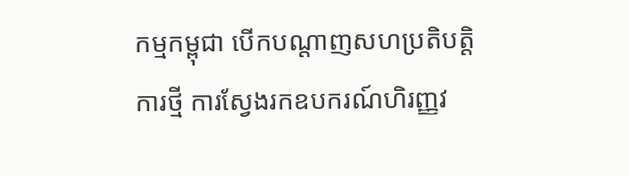កម្មកម្ពុជា បើកបណ្តាញសហប្រតិបត្តិការថ្មី ការស្វែងរកឧបករណ៍ហិរញ្ញវ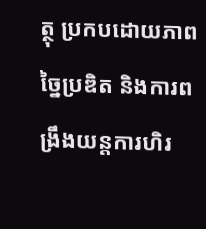ត្ថុ ប្រកបដោយភាពច្នៃប្រឌិត និងការពង្រឹងយន្តការហិរ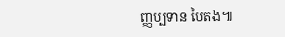ញ្ញប្បទាន បៃតង៕